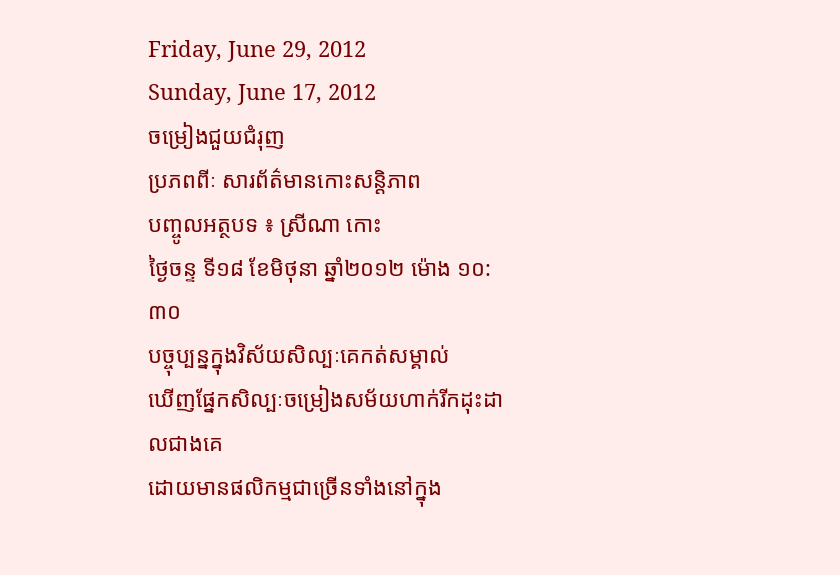Friday, June 29, 2012
Sunday, June 17, 2012
ចម្រៀងជួយជំរុញ
ប្រភពពីៈ សារព័ត៌មានកោះសន្តិភាព
បញ្ចូលអត្ថបទ ៖ ស្រីណា កោះ
ថ្ងៃចន្ទ ទី១៨ ខែមិថុនា ឆ្នាំ២០១២ ម៉ោង ១០:៣០
បច្ចុប្បន្នក្នុងវិស័យសិល្បៈគេកត់សម្គាល់
ឃើញផ្នែកសិល្បៈចម្រៀងសម័យហាក់រីកដុះដាលជាងគេ
ដោយមានផលិកម្មជាច្រើនទាំងនៅក្នុង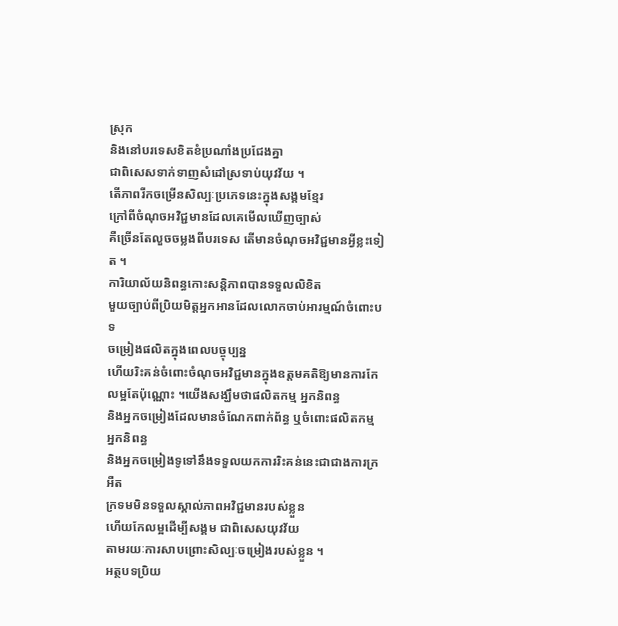ស្រុក
និងនៅបរទេសខិតខំប្រណាំងប្រជែងគ្នា
ជាពិសេសទាក់ទាញសំដៅស្រទាប់យុវវ័យ ។
តើភាពរីកចម្រើនសិល្បៈប្រភេទនេះក្នុងសង្គមខ្មែរ
ក្រៅពីចំណុចអវិជ្ជមានដែលគេមើលឃើញច្បាស់
គឺច្រើនតែលួចចម្លងពីបរទេស តើមានចំណុចអវិជ្ជមានអ្វីខ្លះទៀត ។
ការិយាល័យនិពន្ធកោះសន្តិភាពបានទទួលលិខិត
មួយច្បាប់ពីប្រិយមិត្តអ្នកអានដែលលោកចាប់អារម្មណ៍ចំពោះបទ
ចម្រៀងផលិតក្នុងពេលបច្ចុប្បន្ន
ហើយរិះគន់ចំពោះចំណុចអវិជ្ជមានក្នុងឧត្តមគតិឱ្យមានការកែ
លម្អតែប៉ុណ្ណោះ ។យើងសង្ឃឹមថាផលិតកម្ម អ្នកនិពន្ធ
និងអ្នកចម្រៀងដែលមានចំណែកពាក់ព័ន្ធ ឬចំពោះផលិតកម្ម
អ្នកនិពន្ធ
និងអ្នកចម្រៀងទូទៅនឹងទទួលយកការរិះគន់នេះជាជាងការក្រអឺត
ក្រទមមិនទទួលស្គាល់ភាពអវិជ្ជមានរបស់ខ្លួន
ហើយកែលម្អដើម្បីសង្គម ជាពិសេសយុវវ័យ
តាមរយៈការសាបព្រោះសិល្បៈចម្រៀងរបស់ខ្លួន ។
អត្ថបទប្រិយ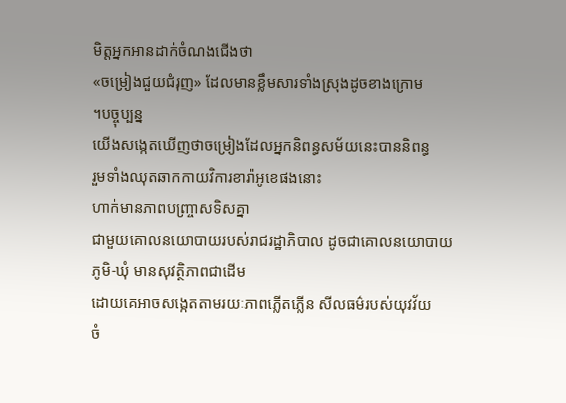មិត្តអ្នកអានដាក់ចំណងជើងថា
«ចម្រៀងជួយជំរុញ» ដែលមានខ្លឹមសារទាំងស្រុងដូចខាងក្រោម
។បច្ចុប្បន្ន
យើងសង្កេតឃើញថាចម្រៀងដែលអ្នកនិពន្ធសម័យនេះបាននិពន្ធ
រួមទាំងឈុតឆាកកាយវិការខារ៉ាអូខេផងនោះ
ហាក់មានភាពបញ្ច្រាសទិសគ្នា
ជាមួយគោលនយោបាយរបស់រាជរដ្ឋាភិបាល ដូចជាគោលនយោបាយ
ភូមិ-ឃុំ មានសុវត្ថិភាពជាដើម
ដោយគេអាចសង្កេតតាមរយៈភាពភ្លើតភ្លើន សីលធម៌របស់យុវវ័យ
ចំ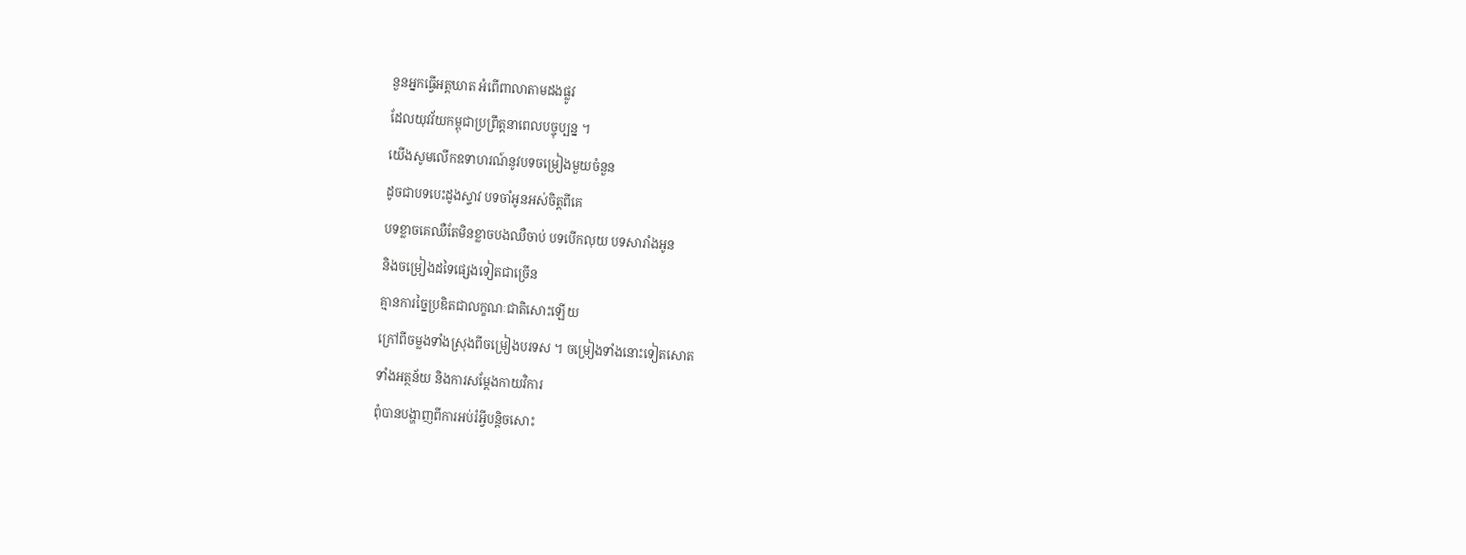នួនអ្នកធ្វើអត្តឃាត អំពើពាលាតាមដងផ្លូវ
ដែលយុវវ័យកម្ពុជាប្រព្រឹត្តនាពេលបច្ចុប្បន្ន ។
យើងសូមលើកឧទាហរណ៍នូវបទចម្រៀងមួយចំនួន
ដូចជាបទបេះដូងស្ទាវ បទចាំអូនអស់ចិត្តពីគេ
បទខ្លាចគេឈឺតែមិនខ្លាចបងឈឺចាប់ បទបើកលុយ បទសារាំងអូន
និងចម្រៀងដទៃផ្សេងទៀតជាច្រើន
គ្មានការច្នៃប្រឌិតជាលក្ខណៈជាតិសោះឡើយ
ក្រៅពីចម្លងទាំងស្រុងពីចម្រៀងបរទស ។ ចម្រៀងទាំងនោះទៀតសោត
ទាំងអត្ថន័យ និងការសម្តែងកាយវិការ
ពុំបានបង្ហាញពីការអប់រំអ្វីបន្តិចសោះ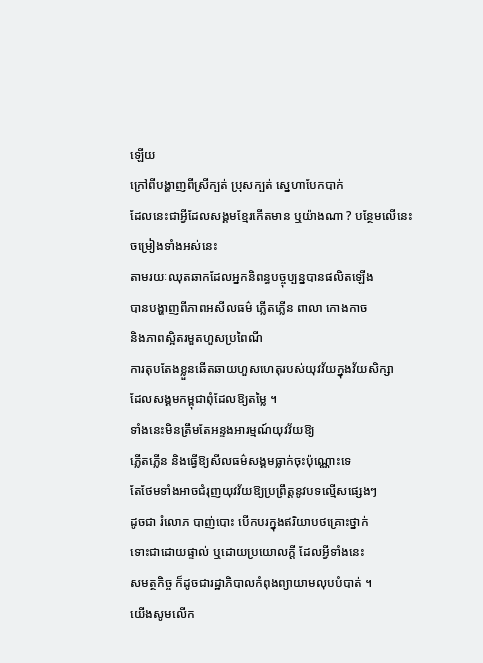ឡើយ
ក្រៅពីបង្ហាញពីស្រីក្បត់ ប្រុសក្បត់ ស្នេហាបែកបាក់
ដែលនេះជាអ្វីដែលសង្គមខ្មែរកើតមាន ឬយ៉ាងណា ? បន្ថែមលើនេះ
ចម្រៀងទាំងអស់នេះ
តាមរយៈឈុតឆាកដែលអ្នកនិពន្ធបច្ចុប្បន្នបានផលិតឡើង
បានបង្ហាញពីភាពអសីលធម៌ ភ្លើតភ្លើន ពាលា កោងកាច
និងភាពស្អិតរមួតហួសប្រពៃណី
ការតុបតែងខ្លួនឆើតឆាយហួសហេតុរបស់យុវវ័យក្នុងវ័យសិក្សា
ដែលសង្គមកម្ពុជាពុំដែលឱ្យតម្លៃ ។
ទាំងនេះមិនត្រឹមតែអន្ទងអារម្មណ៍យុវវ័យឱ្យ
ភ្លើតភ្លើន និងធ្វើឱ្យសីលធម៌សង្គមធ្លាក់ចុះប៉ុណ្ណោះទេ
តែថែមទាំងអាចជំរុញយុវវ័យឱ្យប្រព្រឹត្តនូវបទល្មើសផ្សេងៗ
ដូចជា រំលោភ បាញ់បោះ បើកបរក្នុងឥរិយាបថគ្រោះថ្នាក់
ទោះជាដោយផ្ទាល់ ឬដោយប្រយោលក្តី ដែលអ្វីទាំងនេះ
សមត្ថកិច្ច ក៏ដូចជារដ្ឋាភិបាលកំពុងព្យាយាមលុបបំបាត់ ។
យើងសូមលើក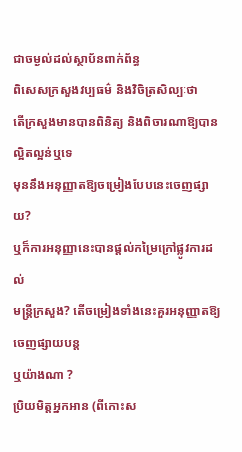ជាចម្ងល់ដល់ស្ថាប័នពាក់ព័ន្ធ
ពិសេសក្រសួងវប្បធម៌ និងវិចិត្រសិល្បៈថា
តើក្រសួងមានបានពិនិត្យ និងពិចារណាឱ្យបានល្អិតល្អន់ឬទេ
មុននឹងអនុញ្ញាតឱ្យចម្រៀងបែបនេះចេញផ្សាយ?
ឬក៏ការអនុញ្ញានេះបានផ្តល់កម្រៃក្រៅផ្លូវការដល់
មន្ត្រីក្រសួង? តើចម្រៀងទាំងនេះគួរអនុញ្ញាតឱ្យចេញផ្សាយបន្ត
ឬយ៉ាងណា ?
ប្រិយមិត្តអ្នកអាន (ពីកោះស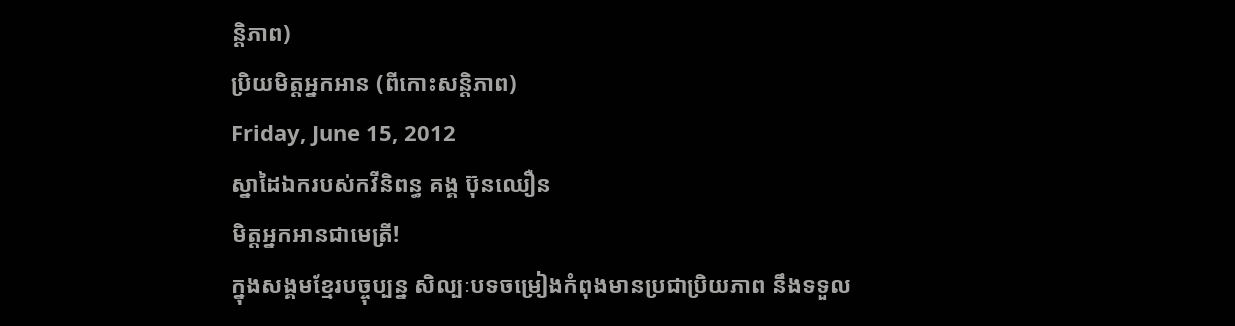ន្តិភាព)
ប្រិយមិត្តអ្នកអាន (ពីកោះសន្តិភាព)
Friday, June 15, 2012
ស្នាដៃឯករបស់កវីនិពន្ធ គង្គ ប៊ុនឈឿន
មិត្តអ្នកអានជាមេត្រី!
ក្នុងសង្គមខ្មែរបច្ចុប្បន្ន សិល្បៈបទចម្រៀងកំពុងមានប្រជាប្រិយភាព នឹងទទួល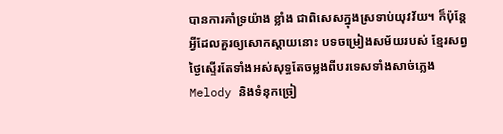បានការគាំទ្រយ៉ាង ខ្លាំង ជាពិសេសក្នុងស្រទាប់យុវវ័យ។ ក៏ប៉ុន្តែអ្វីដែលគួរឲ្យសោកស្តាយនោះ បទចម្រៀងសម័យរបស់ ខ្មែរសព្វថ្ងៃស្ទើរតែទាំងអស់សុទ្ធតែចម្លងពីបរទេសទាំងសាច់ភ្លេង Melody និងទំនុកច្រៀ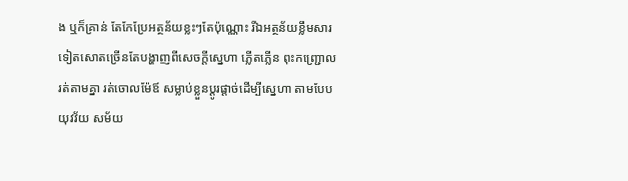ង ឬក៏គ្រាន់ តែកែប្រែអត្ថន័យខ្លះៗតែប៉ុណ្ណោះ រីឯអត្ថន័យខ្លឹមសារទៀតសោតច្រើនតែបង្ហាញពីសេចក្តីសេ្នហា ភ្លើតភ្លើន ពុះកញ្ជ្រោល រត់តាមគ្នា រត់ចោលម៉ែឪ សម្លាប់ខ្លួនប្តូរផ្តាច់ដើម្បីស្នេហា តាមបែបយុវវ័យ សម័យ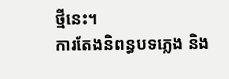ថ្មីនេះ។
ការតែងនិពន្ធបទភ្លេង និង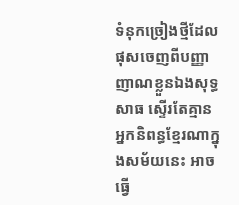ទំនុកច្រៀងថ្មីដែលផុសចេញពីបញ្ញាញាណខ្លួនឯងសុទ្ធសាធ ស្ទើរតែគ្មានអ្នកនិពន្ធខ្មែរណាក្នុងសម័យនេះ អាចធ្វើ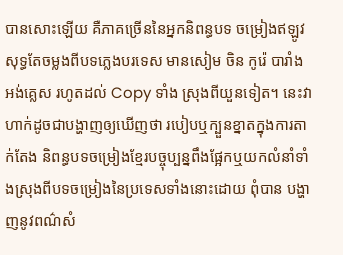បានសោះឡើយ គឺភាគច្រើននៃអ្នកនិពន្ធបទ ចម្រៀងឥឡូវសុទ្ធតែចម្លងពីបទភ្លេងបរទេស មានសៀម ចិន កូរ៉េ បារាំង អង់គ្លេស រហូតដល់ Copy ទាំង ស្រុងពីយួនទៀត។ នេះវាហាក់ដូចជាបង្ហាញឲ្យឃើញថា របៀបឬក្បួនខ្នាតក្នុងការតាក់តែង និពន្ធបទចម្រៀងខ្មែរបច្ចុប្បន្នពឹងផ្អែកឬយកលំនាំទាំងស្រុងពីបទចម្រៀងនៃប្រទេសទាំងនោះដោយ ពុំបាន បង្ហាញនូវពណ៌សំ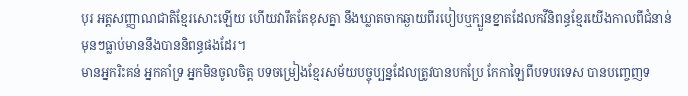បុរ អត្តសញ្ញាណជាតិខ្មែរសោះឡើយ ហើយវារឹតតែខុសគ្នា នឹងឃ្លាតចាកឆ្ងាយពីរបៀបឬក្បួនខ្នាតដែលកវីនិពន្ធខ្មែរយើងកាលពីជំនាន់មុនៗធ្លាប់មាននឹងបាននិពន្ធផងដែរ។
មានអ្នករិះគន់ អ្នកគាំទ្រ អ្នកមិនចូលចិត្ត បទចម្រៀងខ្មែរសម័យបច្ចុប្បន្នដែលត្រូវបានបកប្រែ កែកាឡៃពីបទបរទេស បានបញ្ចេញទ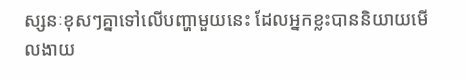ស្សនៈខុសៗគ្នាទៅលើបញ្ហាមួយនេះ ដែលអ្នកខ្លះបាននិយាយមើលងាយ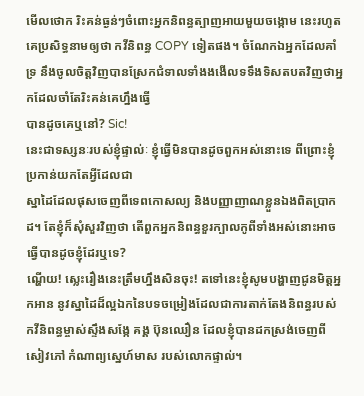មើលថោក រិះគន់ធ្ងន់ៗចំពោះអ្នកនិពន្ធត្បាញអាយមួយចង្កោម នេះរហូតគេប្រសិទ្ធនាមឲ្យថា កវីនិពន្ធ COPY ទៀតផង។ ចំណែកឯអ្នកដែលគាំទ្រ នឹងចូលចិត្តវិញបានស្រែកជំទាលទាំងងងើលទទឹងទិសតបតវិញថាអ្នកដែលចាំតែរិះគន់គេហ្នឹងធ្វើ
បានដូចគេឬនៅ? Sic!
នេះជាទស្សនៈរបស់ខ្ញុំផ្ទាល់ៈ ខ្ញុំធ្វើមិនបានដូចពួកអស់នោះទេ ពីព្រោះខ្ញុំប្រកាន់យកតែអ្វីដែលជា
ស្នាដៃដែលផុសចេញពីទេពកោសល្យ និងបញ្ញាញាណខ្លួនឯងពិតប្រាកដ។ តែខ្ញុំក៏សុំសួរវិញថា តើពួកអ្នកនិពន្ធខួរក្បាលកូពីទាំងអស់នោះអាចធ្វើបានដូចខ្ញុំដែរឬទេ?
ណ្ហើយ! ស្លេះរឿងនេះត្រឹមហ្នឹងសិនចុះ! តទៅនេះខ្ញុំសូមបង្ហាញជូនមិត្តអ្នកអាន នូវស្នាដៃដ៏ល្អឯកនៃបទចម្រៀងដែលជាការតាក់តែងនិពន្ធរបស់កវីនិពន្ធម្ចាស់ស្ទឹងសង្កែ គង្គ ប៊ុនឈឿន ដែលខ្ញុំបានដកស្រង់ចេញពីសៀវភៅ កំណាព្យស្នេហ៍មាស របស់លោកផ្ទាល់។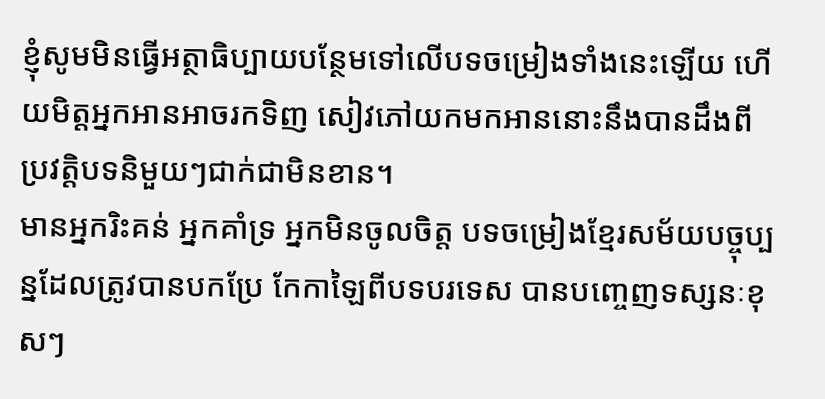ខ្ញុំសូមមិនធ្វើអត្ថាធិប្បាយបន្ថែមទៅលើបទចម្រៀងទាំងនេះឡើយ ហើយមិត្តអ្នកអានអាចរកទិញ សៀវភៅយកមកអាននោះនឹងបានដឹងពីប្រវត្តិបទនិមួយៗជាក់ជាមិនខាន។
មានអ្នករិះគន់ អ្នកគាំទ្រ អ្នកមិនចូលចិត្ត បទចម្រៀងខ្មែរសម័យបច្ចុប្បន្នដែលត្រូវបានបកប្រែ កែកាឡៃពីបទបរទេស បានបញ្ចេញទស្សនៈខុសៗ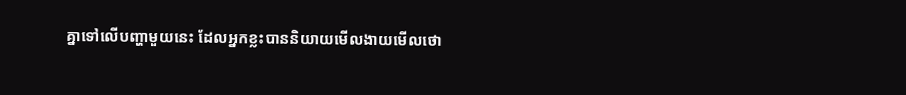គ្នាទៅលើបញ្ហាមួយនេះ ដែលអ្នកខ្លះបាននិយាយមើលងាយមើលថោ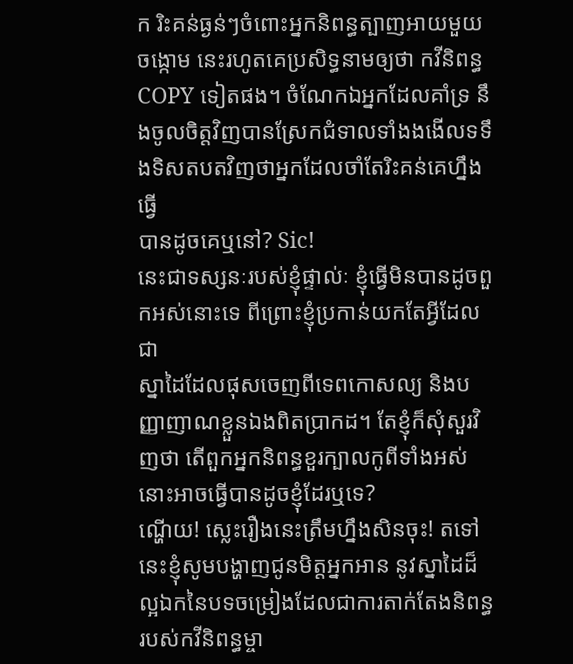ក រិះគន់ធ្ងន់ៗចំពោះអ្នកនិពន្ធត្បាញអាយមួយចង្កោម នេះរហូតគេប្រសិទ្ធនាមឲ្យថា កវីនិពន្ធ COPY ទៀតផង។ ចំណែកឯអ្នកដែលគាំទ្រ នឹងចូលចិត្តវិញបានស្រែកជំទាលទាំងងងើលទទឹងទិសតបតវិញថាអ្នកដែលចាំតែរិះគន់គេហ្នឹងធ្វើ
បានដូចគេឬនៅ? Sic!
នេះជាទស្សនៈរបស់ខ្ញុំផ្ទាល់ៈ ខ្ញុំធ្វើមិនបានដូចពួកអស់នោះទេ ពីព្រោះខ្ញុំប្រកាន់យកតែអ្វីដែលជា
ស្នាដៃដែលផុសចេញពីទេពកោសល្យ និងបញ្ញាញាណខ្លួនឯងពិតប្រាកដ។ តែខ្ញុំក៏សុំសួរវិញថា តើពួកអ្នកនិពន្ធខួរក្បាលកូពីទាំងអស់នោះអាចធ្វើបានដូចខ្ញុំដែរឬទេ?
ណ្ហើយ! ស្លេះរឿងនេះត្រឹមហ្នឹងសិនចុះ! តទៅនេះខ្ញុំសូមបង្ហាញជូនមិត្តអ្នកអាន នូវស្នាដៃដ៏ល្អឯកនៃបទចម្រៀងដែលជាការតាក់តែងនិពន្ធរបស់កវីនិពន្ធម្ចា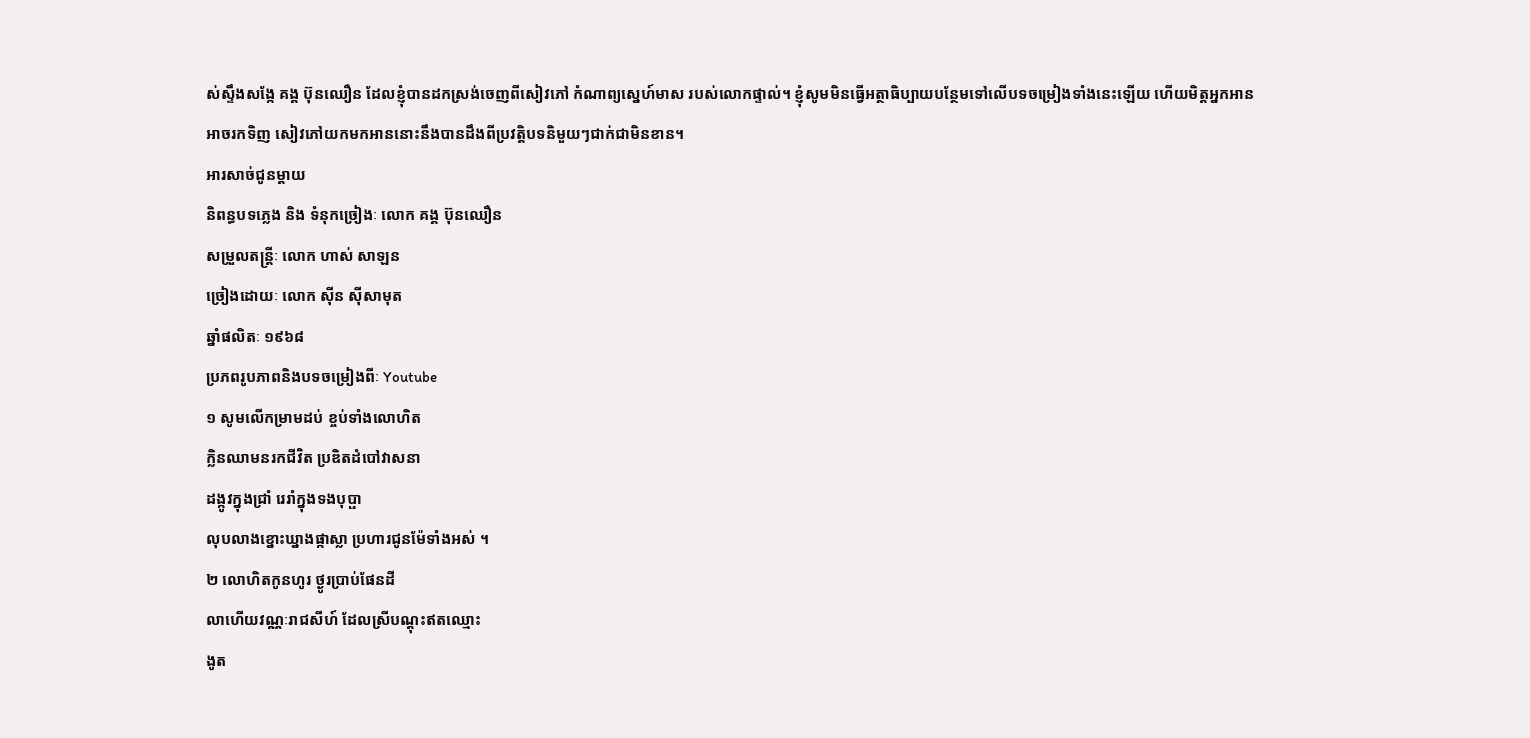ស់ស្ទឹងសង្កែ គង្គ ប៊ុនឈឿន ដែលខ្ញុំបានដកស្រង់ចេញពីសៀវភៅ កំណាព្យស្នេហ៍មាស របស់លោកផ្ទាល់។ ខ្ញុំសូមមិនធ្វើអត្ថាធិប្បាយបន្ថែមទៅលើបទចម្រៀងទាំងនេះឡើយ ហើយមិត្តអ្នកអានអាចរកទិញ សៀវភៅយកមកអាននោះនឹងបានដឹងពីប្រវត្តិបទនិមួយៗជាក់ជាមិនខាន។
អារសាច់ជូនម្តាយ
និពន្ធបទភ្លេង និង ទំនុកច្រៀងៈ លោក គង្គ ប៊ុនឈឿន
សម្រួលតន្រ្តីៈ លោក ហាស់ សាឡន
ច្រៀងដោយៈ លោក ស៊ីន ស៊ីសាមុត
ឆ្នាំផលិតៈ ១៩៦៨
ប្រភពរូបភាពនិងបទចម្រៀងពីៈ Youtube
១ សូមលើកម្រាមដប់ ខ្ចប់ទាំងលោហិត
ក្លិនឈាមនរកជីវិត ប្រឌិតដំបៅវាសនា
ដង្កូវក្នុងជ្រាំ រេរាំក្នុងទងបុប្ផា
លុបលាងខ្នោះឃ្នាងផ្កាស្លា ប្រហារជូនម៉ែទាំងអស់ ។
២ លោហិតកូនហូរ ថ្ងូរប្រាប់ផែនដី
លាហើយវណ្ណៈរាជសីហ៍ ដែលស្រីបណ្តុះឥតឈ្មោះ
ងូត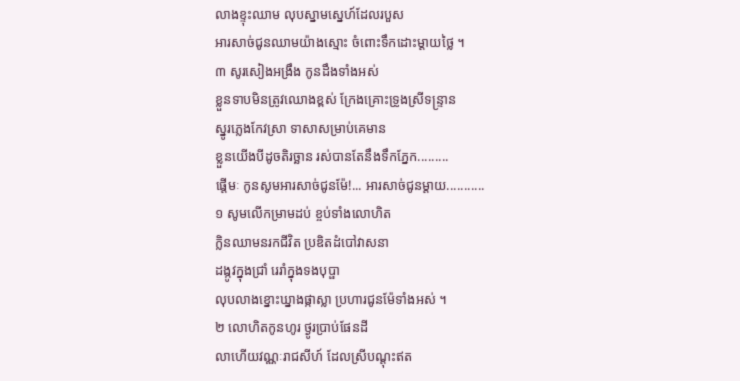លាងខ្ទុះឈាម លុបស្នាមស្នេហ៍ដែលរបួស
អារសាច់ជូនឈាមយ៉ាងស្មោះ ចំពោះទឹកដោះម្តាយថ្លៃ ។
៣ សូរសៀងអង្រឹង កូនដឹងទាំងអស់
ខ្លួនទាបមិនត្រូវឈោងខ្ពស់ ក្រែងគ្រោះទ្រូងស្រីទន្ទ្រាន
ស្នូរភ្លេងកែវស្រា ទាសាសម្រាប់គេមាន
ខ្លួនយើងបីដូចតិរច្ឆាន រស់បានតែនឹងទឹកភ្នែក.........
ផ្តើមៈ កូនសូមអារសាច់ជូនម៉ែ!... អារសាច់ជូនម្តាយ...........
១ សូមលើកម្រាមដប់ ខ្ចប់ទាំងលោហិត
ក្លិនឈាមនរកជីវិត ប្រឌិតដំបៅវាសនា
ដង្កូវក្នុងជ្រាំ រេរាំក្នុងទងបុប្ផា
លុបលាងខ្នោះឃ្នាងផ្កាស្លា ប្រហារជូនម៉ែទាំងអស់ ។
២ លោហិតកូនហូរ ថ្ងូរប្រាប់ផែនដី
លាហើយវណ្ណៈរាជសីហ៍ ដែលស្រីបណ្តុះឥត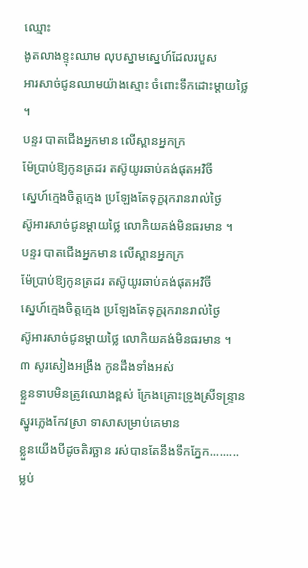ឈ្មោះ
ងូតលាងខ្ទុះឈាម លុបស្នាមស្នេហ៍ដែលរបួស
អារសាច់ជូនឈាមយ៉ាងស្មោះ ចំពោះទឹកដោះម្តាយថ្លៃ ។
បន្ទរ បាតជើងអ្នកមាន លើស្ពានអ្នកក្រ
ម៉ែប្រាប់ឱ្យកូនត្រដរ តស៊ូយូរឆាប់គង់ផុតអវិចី
ស្នេហ៍ក្មេងចិត្តក្មេង ប្រឡែងតែទុក្ខរុករានរាល់ថ្ងៃ
ស៊ូអារសាច់ជូនម្តាយថ្លៃ លោកិយគង់មិនធរមាន ។
បន្ទរ បាតជើងអ្នកមាន លើស្ពានអ្នកក្រ
ម៉ែប្រាប់ឱ្យកូនត្រដរ តស៊ូយូរឆាប់គង់ផុតអវិចី
ស្នេហ៍ក្មេងចិត្តក្មេង ប្រឡែងតែទុក្ខរុករានរាល់ថ្ងៃ
ស៊ូអារសាច់ជូនម្តាយថ្លៃ លោកិយគង់មិនធរមាន ។
៣ សូរសៀងអង្រឹង កូនដឹងទាំងអស់
ខ្លួនទាបមិនត្រូវឈោងខ្ពស់ ក្រែងគ្រោះទ្រូងស្រីទន្ទ្រាន
ស្នូរភ្លេងកែវស្រា ទាសាសម្រាប់គេមាន
ខ្លួនយើងបីដូចតិរច្ឆាន រស់បានតែនឹងទឹកភ្នែក.........
ម្លប់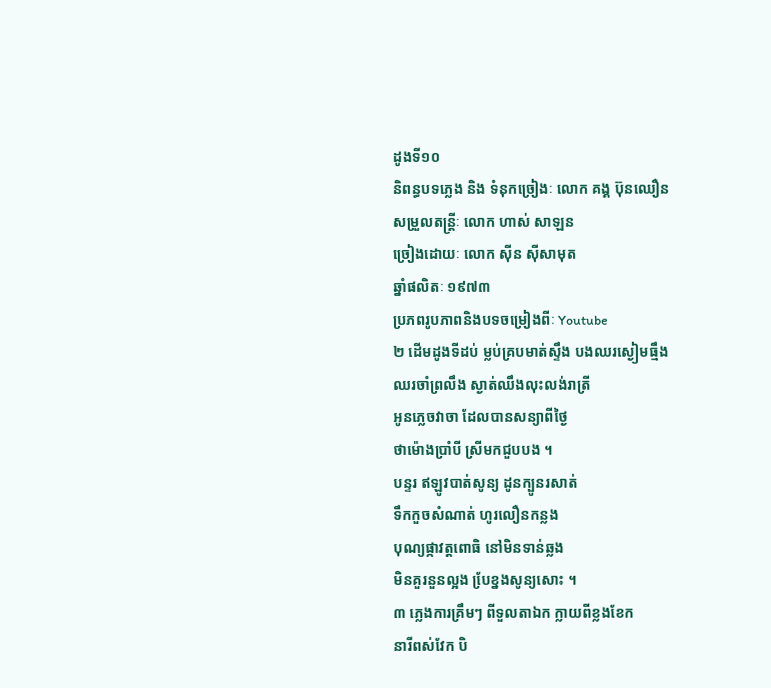ដូងទី១០
និពន្ធបទភ្លេង និង ទំនុកច្រៀងៈ លោក គង្គ ប៊ុនឈឿន
សម្រួលតន្រ្តីៈ លោក ហាស់ សាឡន
ច្រៀងដោយៈ លោក ស៊ីន ស៊ីសាមុត
ឆ្នាំផលិតៈ ១៩៧៣
ប្រភពរូបភាពនិងបទចម្រៀងពីៈ Youtube
២ ដើមដូងទីដប់ ម្លប់គ្របមាត់ស្ទឹង បងឈរស្ងៀមធ្មឹង
ឈរចាំព្រលឹង ស្ងាត់ឈឹងលុះលង់រាត្រី
អូនភ្លេចវាចា ដែលបានសន្យាពីថ្ងៃ
ថាម៉ោងប្រាំបី ស្រីមកជួបបង ។
បន្ទរ ឥឡូវបាត់សូន្យ ដូនក្បូនរសាត់
ទឹកកួចសំណាត់ ហូរលឿនកន្លង
បុណ្យផ្កាវត្តពោធិ នៅមិនទាន់ឆ្លង
មិនគួរនួនល្អង បែ្រខ្នងសូន្យសោះ ។
៣ ភ្លេងការគ្រឹមៗ ពីទួលតាឯក ក្លាយពីខ្លងខែក
នារីពស់វែក បិ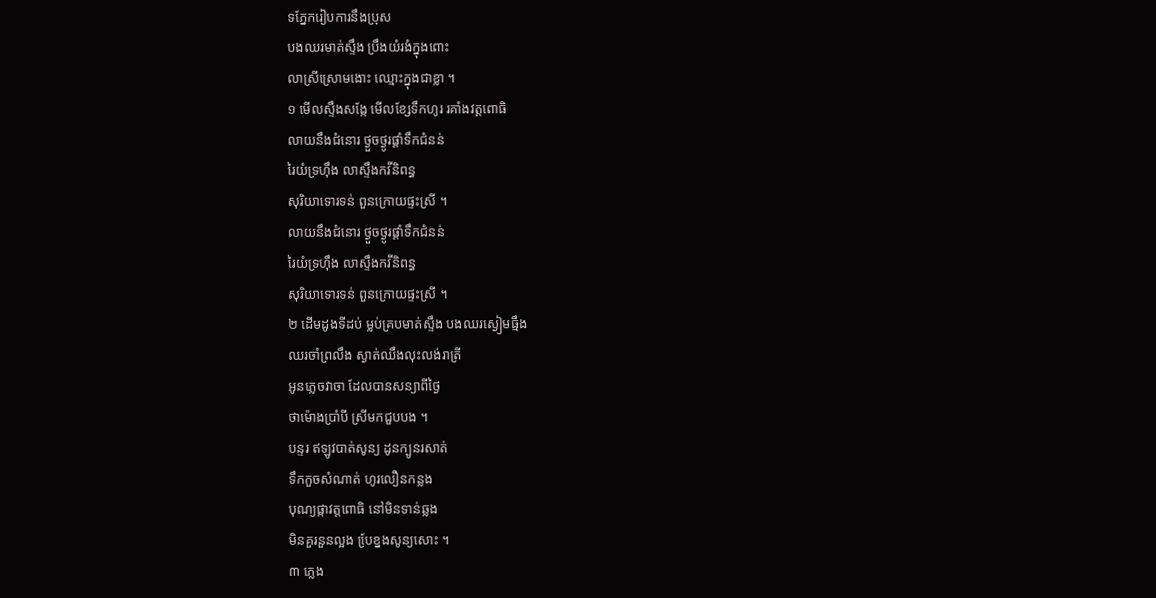ទភ្នែករៀបការនឹងប្រុស
បងឈរមាត់ស្ទឹង ប្រឹងយំរងំក្នុងពោះ
លាស្រីស្រោមងោះ ឈ្មោះក្នុងជាខ្លា ។
១ មើលស្ទឹងសង្កែ មើលខ្សែទឹកហូរ រគាំងវត្តពោធិ
លាយនឹងជំនោរ ថ្ងួចថ្ងូរផ្តាំទឹកជំនន់
រៃយំទ្រហ៊ឹង លាស្ទឹងកវីនិពន្ធ
សុរិយាទោរទន់ ពួនក្រោយផ្ទះស្រី ។
លាយនឹងជំនោរ ថ្ងួចថ្ងូរផ្តាំទឹកជំនន់
រៃយំទ្រហ៊ឹង លាស្ទឹងកវីនិពន្ធ
សុរិយាទោរទន់ ពួនក្រោយផ្ទះស្រី ។
២ ដើមដូងទីដប់ ម្លប់គ្របមាត់ស្ទឹង បងឈរស្ងៀមធ្មឹង
ឈរចាំព្រលឹង ស្ងាត់ឈឹងលុះលង់រាត្រី
អូនភ្លេចវាចា ដែលបានសន្យាពីថ្ងៃ
ថាម៉ោងប្រាំបី ស្រីមកជួបបង ។
បន្ទរ ឥឡូវបាត់សូន្យ ដូនក្បូនរសាត់
ទឹកកួចសំណាត់ ហូរលឿនកន្លង
បុណ្យផ្កាវត្តពោធិ នៅមិនទាន់ឆ្លង
មិនគួរនួនល្អង បែ្រខ្នងសូន្យសោះ ។
៣ ភ្លេង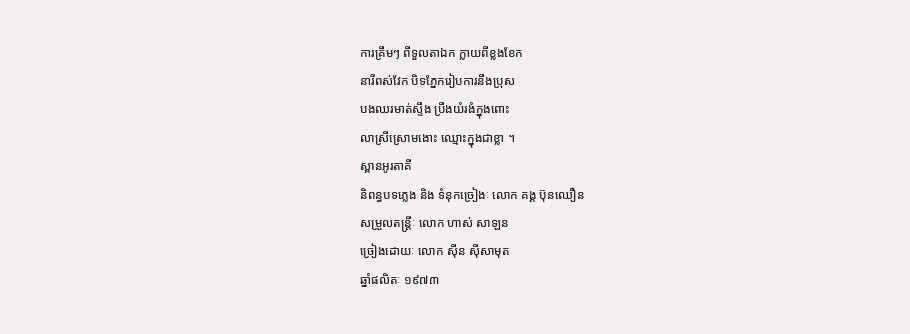ការគ្រឹមៗ ពីទួលតាឯក ក្លាយពីខ្លងខែក
នារីពស់វែក បិទភ្នែករៀបការនឹងប្រុស
បងឈរមាត់ស្ទឹង ប្រឹងយំរងំក្នុងពោះ
លាស្រីស្រោមងោះ ឈ្មោះក្នុងជាខ្លា ។
ស្ពានអូរតាគី
និពន្ធបទភ្លេង និង ទំនុកច្រៀងៈ លោក គង្គ ប៊ុនឈឿន
សម្រួលតន្រ្តីៈ លោក ហាស់ សាឡន
ច្រៀងដោយៈ លោក ស៊ីន ស៊ីសាមុត
ឆ្នាំផលិតៈ ១៩៧៣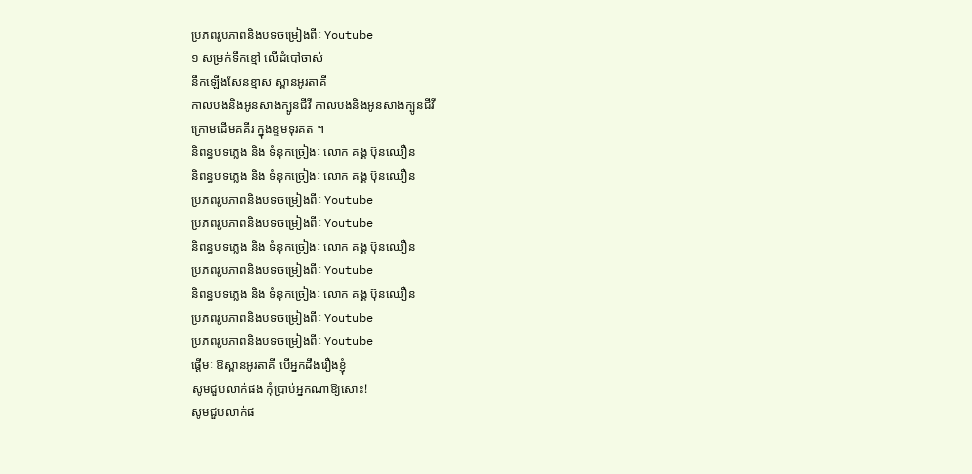ប្រភពរូបភាពនិងបទចម្រៀងពីៈ Youtube
១ សម្រក់ទឹកខ្មៅ លើដំបៅចាស់
នឹកឡើងសែនខ្មាស ស្ពានអូរតាគី
កាលបងនិងអូនសាងក្បូនជីវី កាលបងនិងអូនសាងក្បូនជីវី
ក្រោមដើមគគីរ ក្នុងខ្ទមទុរគត ។
និពន្ធបទភ្លេង និង ទំនុកច្រៀងៈ លោក គង្គ ប៊ុនឈឿន
និពន្ធបទភ្លេង និង ទំនុកច្រៀងៈ លោក គង្គ ប៊ុនឈឿន
ប្រភពរូបភាពនិងបទចម្រៀងពីៈ Youtube
ប្រភពរូបភាពនិងបទចម្រៀងពីៈ Youtube
និពន្ធបទភ្លេង និង ទំនុកច្រៀងៈ លោក គង្គ ប៊ុនឈឿន
ប្រភពរូបភាពនិងបទចម្រៀងពីៈ Youtube
និពន្ធបទភ្លេង និង ទំនុកច្រៀងៈ លោក គង្គ ប៊ុនឈឿន
ប្រភពរូបភាពនិងបទចម្រៀងពីៈ Youtube
ប្រភពរូបភាពនិងបទចម្រៀងពីៈ Youtube
ផ្តើមៈ ឱស្ពានអូរតាគី បើអ្នកដឹងរឿងខ្ញុំ
សូមជួបលាក់ផង កុំប្រាប់អ្នកណាឱ្យសោះ!
សូមជួបលាក់ផ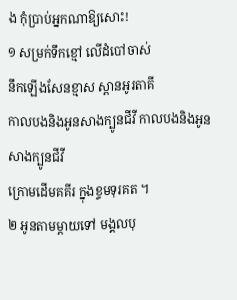ង កុំប្រាប់អ្នកណាឱ្យសោះ!
១ សម្រក់ទឹកខ្មៅ លើដំបៅចាស់
នឹកឡើងសែនខ្មាស ស្ពានអូរតាគី
កាលបងនិងអូនសាងក្បូនជីវី កាលបងនិងអូនសាងក្បូនជីវី
ក្រោមដើមគគីរ ក្នុងខ្ទមទុរគត ។
២ អូនតាមម្តាយទៅ មង្គលបុ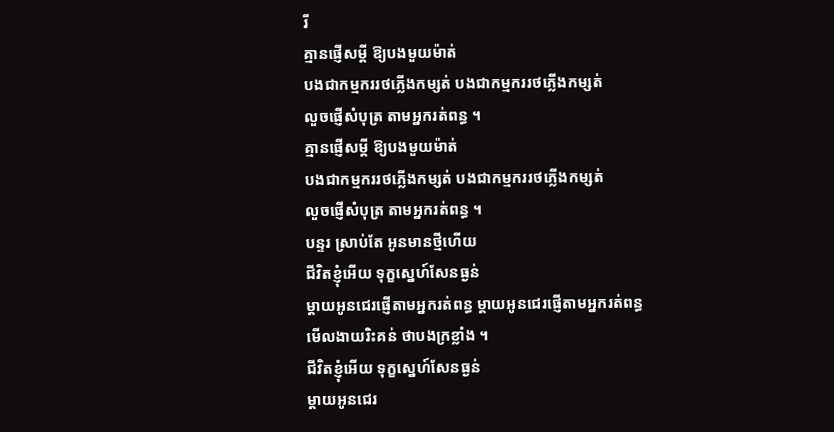រី
គ្មានផ្ញើសម្តី ឱ្យបងមួយម៉ាត់
បងជាកម្មកររថភ្លើងកម្សត់ បងជាកម្មកររថភ្លើងកម្សត់
លួចផ្ញើសំបុត្រ តាមអ្នករត់ពន្ធ ។
គ្មានផ្ញើសម្តី ឱ្យបងមួយម៉ាត់
បងជាកម្មកររថភ្លើងកម្សត់ បងជាកម្មកររថភ្លើងកម្សត់
លួចផ្ញើសំបុត្រ តាមអ្នករត់ពន្ធ ។
បន្ទរ ស្រាប់តែ អូនមានថ្មីហើយ
ជីវិតខ្ញុំអើយ ទុក្ខស្នេហ៍សែនធ្ងន់
ម្តាយអូនជេរផ្ញើតាមអ្នករត់ពន្ធ ម្តាយអូនជេរផ្ញើតាមអ្នករត់ពន្ធ
មើលងាយរិះគន់ ថាបងក្រខ្លាំង ។
ជីវិតខ្ញុំអើយ ទុក្ខស្នេហ៍សែនធ្ងន់
ម្តាយអូនជេរ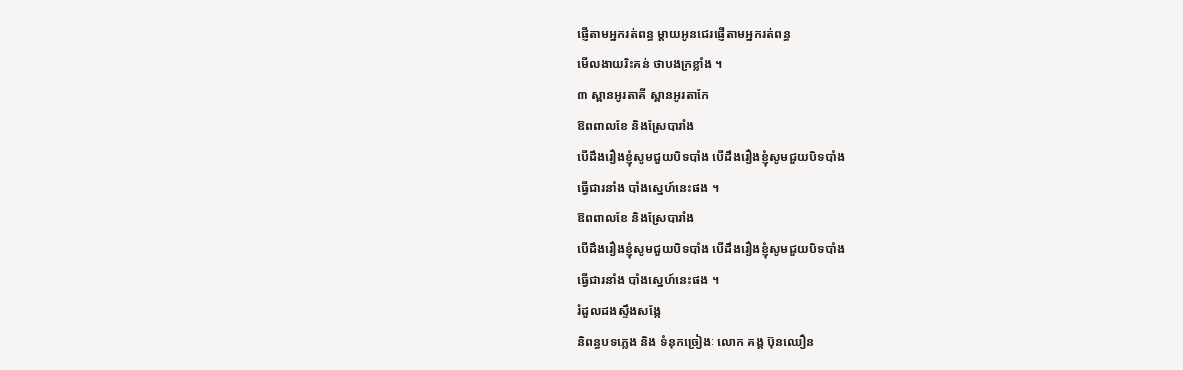ផ្ញើតាមអ្នករត់ពន្ធ ម្តាយអូនជេរផ្ញើតាមអ្នករត់ពន្ធ
មើលងាយរិះគន់ ថាបងក្រខ្លាំង ។
៣ ស្ពានអូរតាគី ស្ពានអូរតាកែ
ឱពពាលខែ និងស្រែបារាំង
បើដឹងរឿងខ្ញុំសូមជួយបិទបាំង បើដឹងរឿងខ្ញុំសូមជួយបិទបាំង
ធ្វើជារនាំង បាំងស្នេហ៍នេះផង ។
ឱពពាលខែ និងស្រែបារាំង
បើដឹងរឿងខ្ញុំសូមជួយបិទបាំង បើដឹងរឿងខ្ញុំសូមជួយបិទបាំង
ធ្វើជារនាំង បាំងស្នេហ៍នេះផង ។
រំដួលដងស្ទឹងសង្កែ
និពន្ធបទភ្លេង និង ទំនុកច្រៀងៈ លោក គង្គ ប៊ុនឈឿន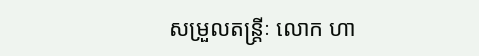សម្រួលតន្រ្តីៈ លោក ហា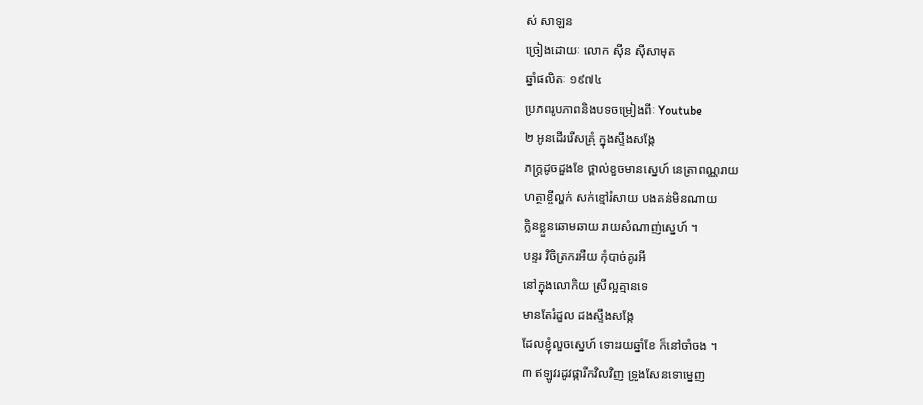ស់ សាឡន
ច្រៀងដោយៈ លោក ស៊ីន ស៊ីសាមុត
ឆ្នាំផលិតៈ ១៩៧៤
ប្រភពរូបភាពនិងបទចម្រៀងពីៈ Youtube
២ អូនដើររើសគ្រុំ ក្នុងស្ទឹងសង្កែ
ភក្ត្រដូចដួងខែ ថ្ពាល់ខួចមានស្នេហ៍ នេត្រាពណ្ណរាយ
ហត្ថាខ្ចីល្ហក់ សក់ខ្មៅរំសាយ បងគន់មិនណាយ
ក្លិនខ្លួនឆោមឆាយ រាយសំណាញ់ស្នេហ៍ ។
បន្ទរ វិចិត្រករអឺយ កុំបាច់គូរអី
នៅក្នុងលោកិយ ស្រីល្អគ្មានទេ
មានតែរំដួល ដងស្ទឹងសង្កែ
ដែលខ្ញុំលួចស្នេហ៍ ទោះរយឆ្នាំខែ ក៏នៅចាំចង ។
៣ ឥឡូវរដូវផ្ការីកវិលវិញ ទ្រូងសែនទោម្នេញ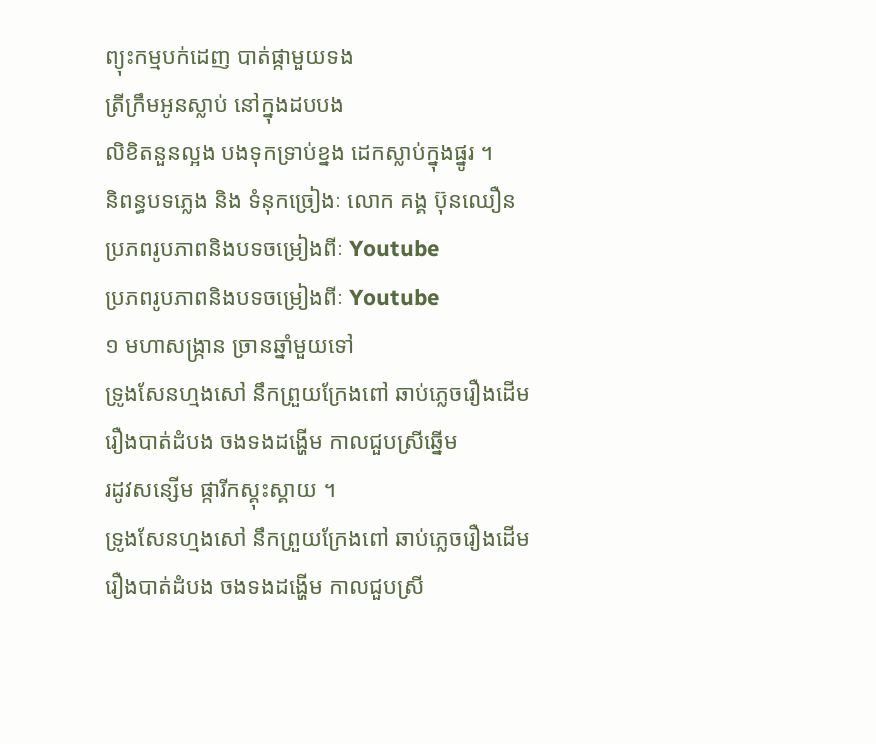ព្យុះកម្មបក់ដេញ បាត់ផ្កាមួយទង
ត្រីក្រឹមអូនស្លាប់ នៅក្នុងដបបង
លិខិតនួនល្អង បងទុកទ្រាប់ខ្នង ដេកស្លាប់ក្នុងផ្នូរ ។
និពន្ធបទភ្លេង និង ទំនុកច្រៀងៈ លោក គង្គ ប៊ុនឈឿន
ប្រភពរូបភាពនិងបទចម្រៀងពីៈ Youtube
ប្រភពរូបភាពនិងបទចម្រៀងពីៈ Youtube
១ មហាសង្ក្រាន ច្រានឆ្នាំមួយទៅ
ទ្រូងសែនហ្មងសៅ នឹកព្រួយក្រែងពៅ ឆាប់ភ្លេចរឿងដើម
រឿងបាត់ដំបង ចងទងដង្ហើម កាលជួបស្រីឆ្នើម
រដូវសន្សើម ផ្ការីកស្គុះស្គាយ ។
ទ្រូងសែនហ្មងសៅ នឹកព្រួយក្រែងពៅ ឆាប់ភ្លេចរឿងដើម
រឿងបាត់ដំបង ចងទងដង្ហើម កាលជួបស្រី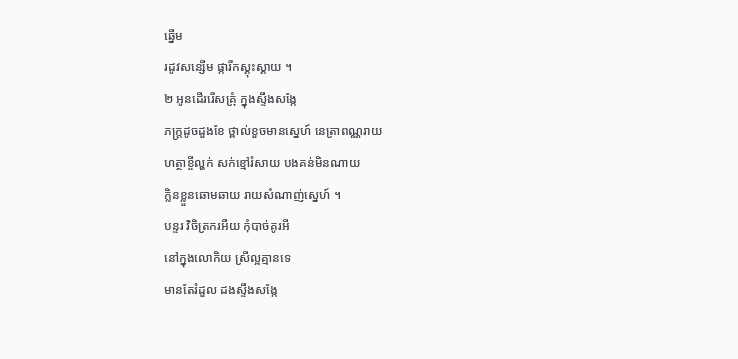ឆ្នើម
រដូវសន្សើម ផ្ការីកស្គុះស្គាយ ។
២ អូនដើររើសគ្រុំ ក្នុងស្ទឹងសង្កែ
ភក្ត្រដូចដួងខែ ថ្ពាល់ខួចមានស្នេហ៍ នេត្រាពណ្ណរាយ
ហត្ថាខ្ចីល្ហក់ សក់ខ្មៅរំសាយ បងគន់មិនណាយ
ក្លិនខ្លួនឆោមឆាយ រាយសំណាញ់ស្នេហ៍ ។
បន្ទរ វិចិត្រករអឺយ កុំបាច់គូរអី
នៅក្នុងលោកិយ ស្រីល្អគ្មានទេ
មានតែរំដួល ដងស្ទឹងសង្កែ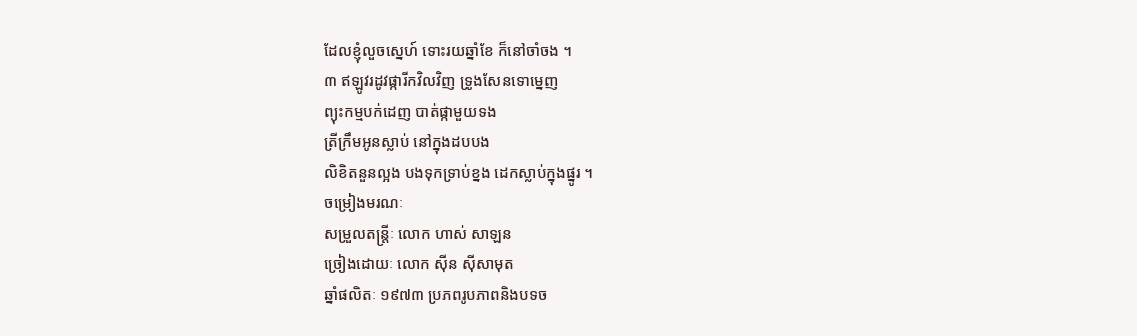ដែលខ្ញុំលួចស្នេហ៍ ទោះរយឆ្នាំខែ ក៏នៅចាំចង ។
៣ ឥឡូវរដូវផ្ការីកវិលវិញ ទ្រូងសែនទោម្នេញ
ព្យុះកម្មបក់ដេញ បាត់ផ្កាមួយទង
ត្រីក្រឹមអូនស្លាប់ នៅក្នុងដបបង
លិខិតនួនល្អង បងទុកទ្រាប់ខ្នង ដេកស្លាប់ក្នុងផ្នូរ ។
ចម្រៀងមរណៈ
សម្រួលតន្រ្តីៈ លោក ហាស់ សាឡន
ច្រៀងដោយៈ លោក ស៊ីន ស៊ីសាមុត
ឆ្នាំផលិតៈ ១៩៧៣ ប្រភពរូបភាពនិងបទច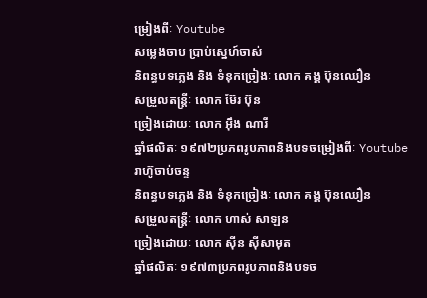ម្រៀងពីៈ Youtube
សម្លេងចាប ប្រាប់ស្នេហ៍ចាស់
និពន្ធបទភ្លេង និង ទំនុកច្រៀងៈ លោក គង្គ ប៊ុនឈឿន
សម្រួលតន្រ្តីៈ លោក ម៊ែរ ប៊ុន
ច្រៀងដោយៈ លោក អ៊ឹង ណារី
ឆ្នាំផលិតៈ ១៩៧២ប្រភពរូបភាពនិងបទចម្រៀងពីៈ Youtube
រាហ៊ូចាប់ចន្ទ
និពន្ធបទភ្លេង និង ទំនុកច្រៀងៈ លោក គង្គ ប៊ុនឈឿន
សម្រួលតន្រ្តីៈ លោក ហាស់ សាឡន
ច្រៀងដោយៈ លោក ស៊ីន ស៊ីសាមុត
ឆ្នាំផលិតៈ ១៩៧៣ប្រភពរូបភាពនិងបទច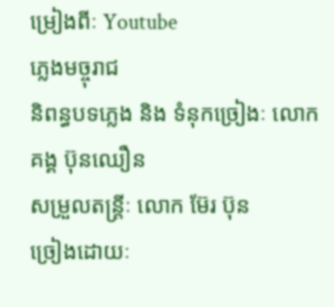ម្រៀងពីៈ Youtube
ភ្លេងមច្ចុរាជ
និពន្ធបទភ្លេង និង ទំនុកច្រៀងៈ លោក គង្គ ប៊ុនឈឿន
សម្រួលតន្រ្តីៈ លោក ម៊ែរ ប៊ុន
ច្រៀងដោយៈ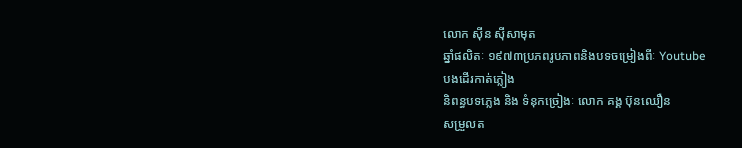លោក ស៊ីន ស៊ីសាមុត
ឆ្នាំផលិតៈ ១៩៧៣ប្រភពរូបភាពនិងបទចម្រៀងពីៈ Youtube
បងដើរកាត់ភ្លៀង
និពន្ធបទភ្លេង និង ទំនុកច្រៀងៈ លោក គង្គ ប៊ុនឈឿន
សម្រួលត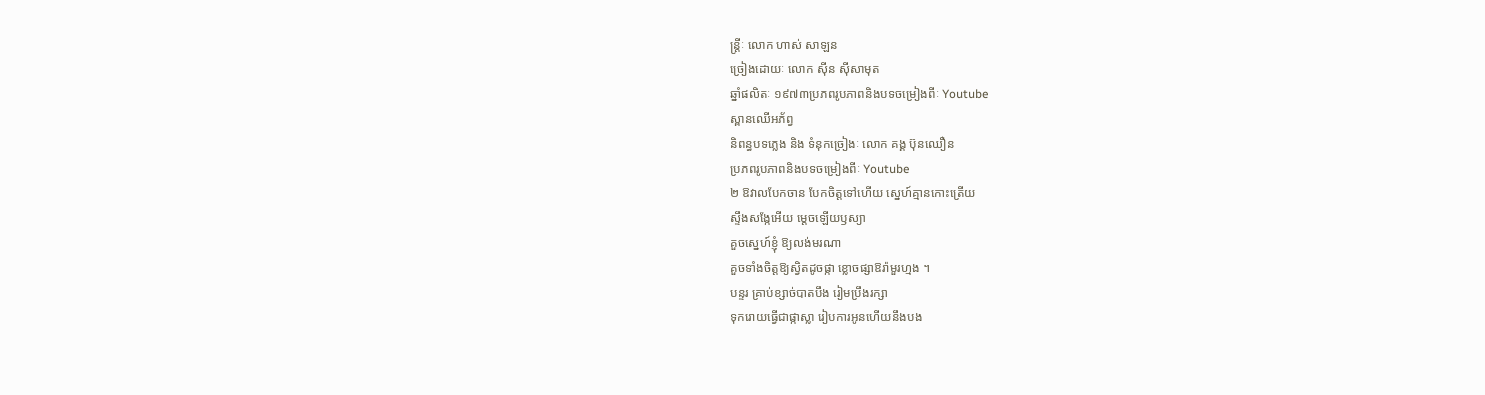ន្រ្តីៈ លោក ហាស់ សាឡន
ច្រៀងដោយៈ លោក ស៊ីន ស៊ីសាមុត
ឆ្នាំផលិតៈ ១៩៧៣ប្រភពរូបភាពនិងបទចម្រៀងពីៈ Youtube
ស្ពានឈើអភ័ព្វ
និពន្ធបទភ្លេង និង ទំនុកច្រៀងៈ លោក គង្គ ប៊ុនឈឿន
ប្រភពរូបភាពនិងបទចម្រៀងពីៈ Youtube
២ ឱវាលបែកចាន បែកចិត្តទៅហើយ ស្នេហ៍គ្មានកោះត្រើយ
ស្ទឹងសង្កែអើយ ម្តេចឡើយឫស្យា
គួចស្នេហ៍ខ្ញុំ ឱ្យលង់មរណា
គួចទាំងចិត្តឱ្យស្វិតដូចផ្កា ខ្លោចផ្សាឱរ៉ាមួរហ្មង ។
បន្ទរ គ្រាប់ខ្សាច់បាតបឹង រៀមប្រឹងរក្សា
ទុករោយធ្វើជាផ្កាស្លា រៀបការអូនហើយនឹងបង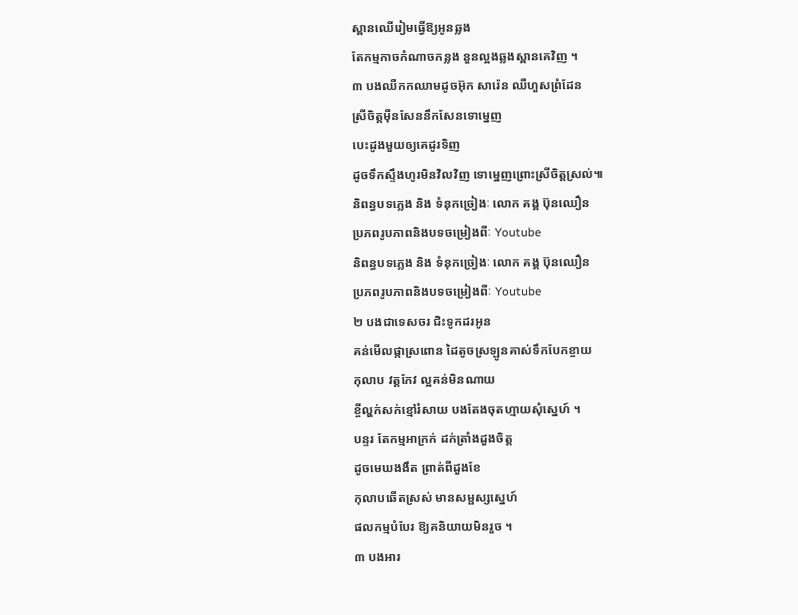ស្ពានឈើរៀមធ្វើឱ្យអូនឆ្លង
តែកម្មកាចកំណាចកន្លង នួនល្អងឆ្លងស្ពានគេវិញ ។
៣ បងឈឺកកឈាមដូចអ៊ុក សារ៉េន ឈឺហួសព្រំដែន
ស្រីចិត្តម៉ឺនសែននឹកសែនទោម្នេញ
បេះដូងមួយឲ្យគេដូរទិញ
ដូចទឹកស្ទឹងហូរមិនវិលវិញ ទោម្នេញព្រោះស្រីចិត្តស្រល់៕
និពន្ធបទភ្លេង និង ទំនុកច្រៀងៈ លោក គង្គ ប៊ុនឈឿន
ប្រភពរូបភាពនិងបទចម្រៀងពីៈ Youtube
និពន្ធបទភ្លេង និង ទំនុកច្រៀងៈ លោក គង្គ ប៊ុនឈឿន
ប្រភពរូបភាពនិងបទចម្រៀងពីៈ Youtube
២ បងជាទេសចរ ជិះទូកដរអូន
គន់មើលផ្កាស្រពោន ដៃតូចស្រឡូនគាស់ទឹកបែកខ្ចាយ
កុលាប វត្តកែវ ល្អគន់មិនណាយ
ខ្ចីល្ហក់សក់ខ្មៅរំសាយ បងតែងចុតហ្មាយសុំស្នេហ៍ ។
បន្ទរ តែកម្មអាក្រក់ ដក់ត្រាំងដួងចិត្ត
ដូចមេឃងងឹត ព្រាត់ពីដួងខែ
កុលាបឆើតស្រស់ មានសម្ផស្សស្នេហ៍
ផលកម្មបំបែរ ឱ្យគនិយាយមិនរួច ។
៣ បងអារ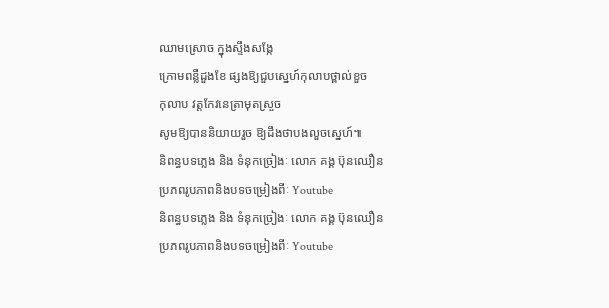ឈាមស្រោច ក្នុងស្ទឹងសង្កែ
ក្រោមពន្លឺដួងខែ ផ្សងឱ្យជួបស្នេហ៍កុលាបថ្ពាល់ខួច
កុលាប វត្តកែវនេត្រាមុតស្រួច
សូមឱ្យបាននិយាយរួច ឱ្យដឹងថាបងលួចស្នេហ៍៕
និពន្ធបទភ្លេង និង ទំនុកច្រៀងៈ លោក គង្គ ប៊ុនឈឿន
ប្រភពរូបភាពនិងបទចម្រៀងពីៈ Youtube
និពន្ធបទភ្លេង និង ទំនុកច្រៀងៈ លោក គង្គ ប៊ុនឈឿន
ប្រភពរូបភាពនិងបទចម្រៀងពីៈ Youtube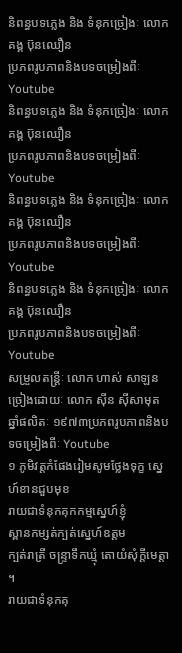និពន្ធបទភ្លេង និង ទំនុកច្រៀងៈ លោក គង្គ ប៊ុនឈឿន
ប្រភពរូបភាពនិងបទចម្រៀងពីៈ Youtube
និពន្ធបទភ្លេង និង ទំនុកច្រៀងៈ លោក គង្គ ប៊ុនឈឿន
ប្រភពរូបភាពនិងបទចម្រៀងពីៈ Youtube
និពន្ធបទភ្លេង និង ទំនុកច្រៀងៈ លោក គង្គ ប៊ុនឈឿន
ប្រភពរូបភាពនិងបទចម្រៀងពីៈ Youtube
និពន្ធបទភ្លេង និង ទំនុកច្រៀងៈ លោក គង្គ ប៊ុនឈឿន
ប្រភពរូបភាពនិងបទចម្រៀងពីៈ Youtube
សម្រួលតន្រ្តីៈ លោក ហាស់ សាឡន
ច្រៀងដោយៈ លោក ស៊ីន ស៊ីសាមុត
ឆ្នាំផលិតៈ ១៩៧៣ប្រភពរូបភាពនិងបទចម្រៀងពីៈ Youtube
១ ភូមិវត្តកំផែងរៀមសូមថ្លែងទុក្ខ ស្នេហ៍ខានជួបមុខ
រាយជាទំនុកគុកកម្មស្នេហ៍ខ្ញុំ
ស្ពានកម្សត់ក្បត់ស្នេហ៍ឧត្តម
ក្បត់រាត្រី ចន្ទ្រាទឹកឃ្មុំ តោយំសុំក្តីមេត្តា ។
រាយជាទំនុកគុ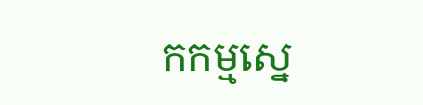កកម្មស្នេ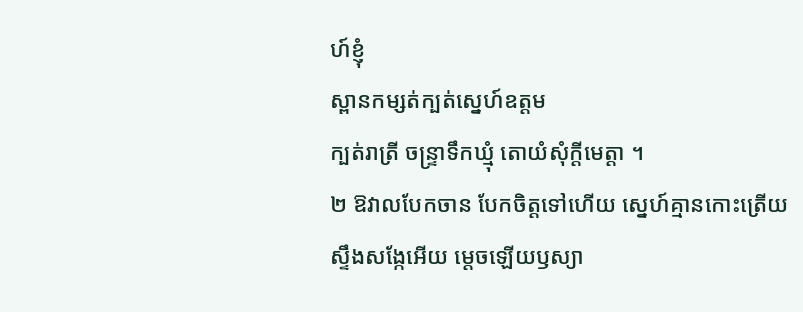ហ៍ខ្ញុំ
ស្ពានកម្សត់ក្បត់ស្នេហ៍ឧត្តម
ក្បត់រាត្រី ចន្ទ្រាទឹកឃ្មុំ តោយំសុំក្តីមេត្តា ។
២ ឱវាលបែកចាន បែកចិត្តទៅហើយ ស្នេហ៍គ្មានកោះត្រើយ
ស្ទឹងសង្កែអើយ ម្តេចឡើយឫស្យា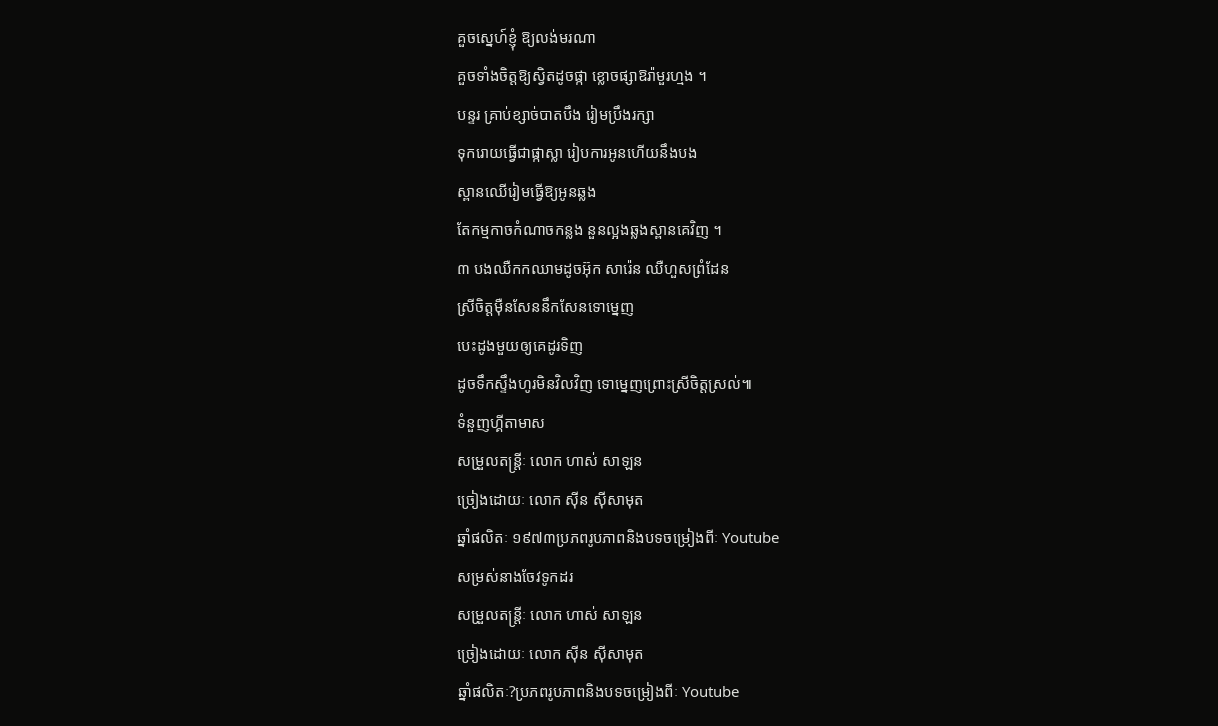គួចស្នេហ៍ខ្ញុំ ឱ្យលង់មរណា
គួចទាំងចិត្តឱ្យស្វិតដូចផ្កា ខ្លោចផ្សាឱរ៉ាមួរហ្មង ។
បន្ទរ គ្រាប់ខ្សាច់បាតបឹង រៀមប្រឹងរក្សា
ទុករោយធ្វើជាផ្កាស្លា រៀបការអូនហើយនឹងបង
ស្ពានឈើរៀមធ្វើឱ្យអូនឆ្លង
តែកម្មកាចកំណាចកន្លង នួនល្អងឆ្លងស្ពានគេវិញ ។
៣ បងឈឺកកឈាមដូចអ៊ុក សារ៉េន ឈឺហួសព្រំដែន
ស្រីចិត្តម៉ឺនសែននឹកសែនទោម្នេញ
បេះដូងមួយឲ្យគេដូរទិញ
ដូចទឹកស្ទឹងហូរមិនវិលវិញ ទោម្នេញព្រោះស្រីចិត្តស្រល់៕
ទំនួញហ្គីតាមាស
សម្រួលតន្រ្តីៈ លោក ហាស់ សាឡន
ច្រៀងដោយៈ លោក ស៊ីន ស៊ីសាមុត
ឆ្នាំផលិតៈ ១៩៧៣ប្រភពរូបភាពនិងបទចម្រៀងពីៈ Youtube
សម្រស់នាងចែវទូកដរ
សម្រួលតន្រ្តីៈ លោក ហាស់ សាឡន
ច្រៀងដោយៈ លោក ស៊ីន ស៊ីសាមុត
ឆ្នាំផលិតៈ?ប្រភពរូបភាពនិងបទចម្រៀងពីៈ Youtube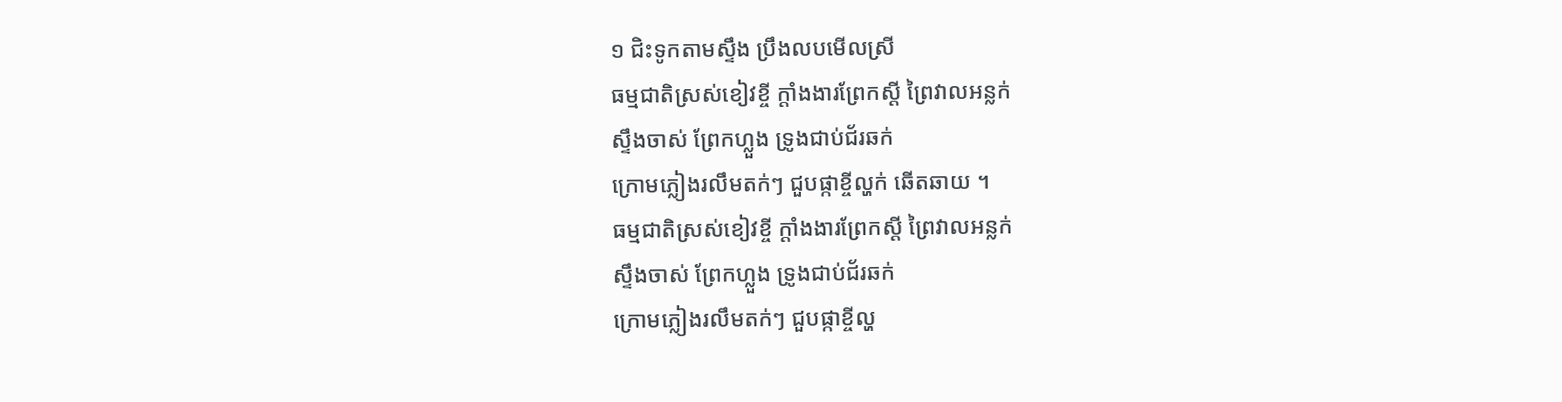១ ជិះទូកតាមស្ទឹង ប្រឹងលបមើលស្រី
ធម្មជាតិស្រស់ខៀវខ្ចី ក្តាំងងារព្រែកស្តី ព្រៃវាលអន្លក់
ស្ទឹងចាស់ ព្រែកហ្លួង ទ្រូងជាប់ជ័រឆក់
ក្រោមភ្លៀងរលឹមតក់ៗ ជួបផ្កាខ្ចីល្ហក់ ឆើតឆាយ ។
ធម្មជាតិស្រស់ខៀវខ្ចី ក្តាំងងារព្រែកស្តី ព្រៃវាលអន្លក់
ស្ទឹងចាស់ ព្រែកហ្លួង ទ្រូងជាប់ជ័រឆក់
ក្រោមភ្លៀងរលឹមតក់ៗ ជួបផ្កាខ្ចីល្ហ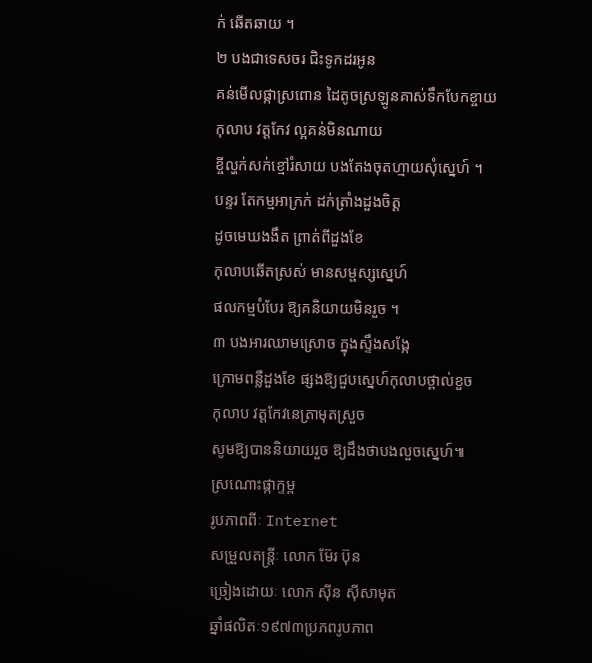ក់ ឆើតឆាយ ។
២ បងជាទេសចរ ជិះទូកដរអូន
គន់មើលផ្កាស្រពោន ដៃតូចស្រឡូនគាស់ទឹកបែកខ្ចាយ
កុលាប វត្តកែវ ល្អគន់មិនណាយ
ខ្ចីល្ហក់សក់ខ្មៅរំសាយ បងតែងចុតហ្មាយសុំស្នេហ៍ ។
បន្ទរ តែកម្មអាក្រក់ ដក់ត្រាំងដួងចិត្ត
ដូចមេឃងងឹត ព្រាត់ពីដួងខែ
កុលាបឆើតស្រស់ មានសម្ផស្សស្នេហ៍
ផលកម្មបំបែរ ឱ្យគនិយាយមិនរួច ។
៣ បងអារឈាមស្រោច ក្នុងស្ទឹងសង្កែ
ក្រោមពន្លឺដួងខែ ផ្សងឱ្យជួបស្នេហ៍កុលាបថ្ពាល់ខួច
កុលាប វត្តកែវនេត្រាមុតស្រួច
សូមឱ្យបាននិយាយរួច ឱ្យដឹងថាបងលួចស្នេហ៍៕
ស្រណោះផ្កាក្ទម្ព
រូបភាពពីៈ Internet
សម្រួលតន្រ្តីៈ លោក ម៊ែរ ប៊ុន
ច្រៀងដោយៈ លោក ស៊ីន ស៊ីសាមុត
ឆ្នាំផលិតៈ១៩៧៣ប្រភពរូបភាព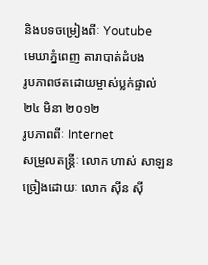និងបទចម្រៀងពីៈ Youtube
មេឃាភ្នំពេញ តារាបាត់ដំបង
រូបភាពថតដោយម្ចាស់ប្លក់ផ្ទាល់ ២៤ មិនា ២០១២
រូបភាពពីៈ Internet
សម្រួលតន្រ្តីៈ លោក ហាស់ សាឡន
ច្រៀងដោយៈ លោក ស៊ីន ស៊ី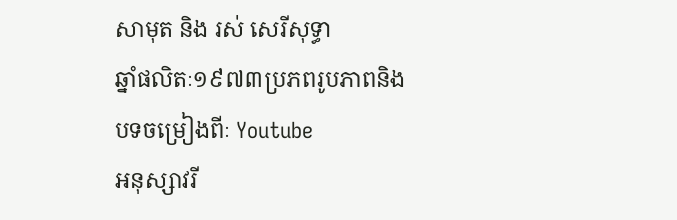សាមុត និង រស់ សេរីសុទ្ធា
ឆ្នាំផលិតៈ១៩៧៣ប្រភពរូបភាពនិងបទចម្រៀងពីៈ Youtube
អនុស្សាវរី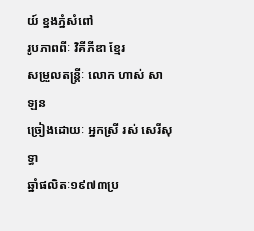យ៍ ខ្នងភ្នំសំពៅ
រូបភាពពីៈ វិគីភីឌា ខ្មែរ
សម្រួលតន្រ្តីៈ លោក ហាស់ សាឡន
ច្រៀងដោយៈ អ្នកស្រី រស់ សេរីសុទ្ធា
ឆ្នាំផលិតៈ១៩៧៣ប្រ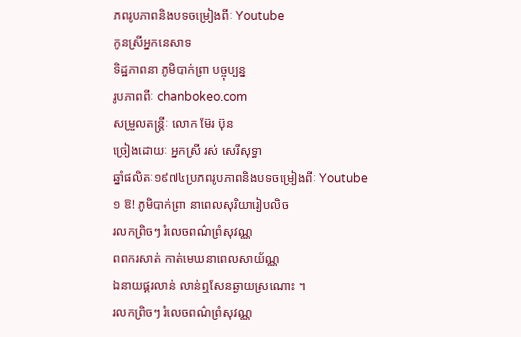ភពរូបភាពនិងបទចម្រៀងពីៈ Youtube
កូនស្រីអ្នកនេសាទ
ទិដ្ឋភាពនា ភូមិបាក់ព្រា បច្ចុប្បន្ន
រូបភាពពីៈ chanbokeo.com
សម្រួលតន្រ្តីៈ លោក ម៊ែរ ប៊ុន
ច្រៀងដោយៈ អ្នកស្រី រស់ សេរីសុទ្ធា
ឆ្នាំផលិតៈ១៩៧៤ប្រភពរូបភាពនិងបទចម្រៀងពីៈ Youtube
១ ឱ! ភូមិបាក់ព្រា នាពេលសុរិយារៀបលិច
រលកព្រិចៗ រំលេចពណ៌ព្រំសុវណ្ណ
ពពករសាត់ កាត់មេឃនាពេលសាយ័ណ្ណ
ឯនាយផ្គរលាន់ លាន់ឮសែនឆ្ងាយស្រណោះ ។
រលកព្រិចៗ រំលេចពណ៌ព្រំសុវណ្ណ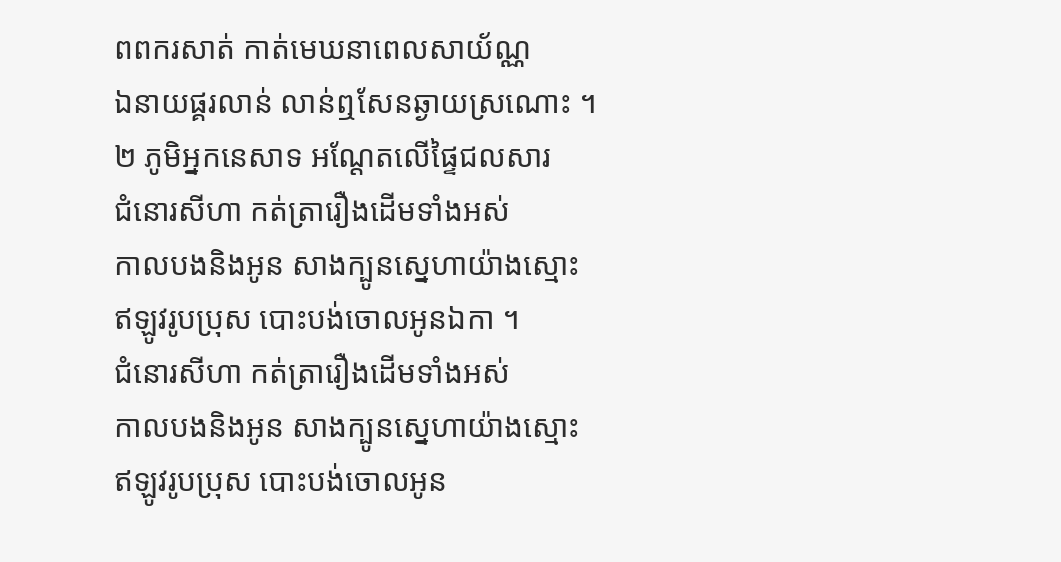ពពករសាត់ កាត់មេឃនាពេលសាយ័ណ្ណ
ឯនាយផ្គរលាន់ លាន់ឮសែនឆ្ងាយស្រណោះ ។
២ ភូមិអ្នកនេសាទ អណ្តែតលើផ្ទៃជលសារ
ជំនោរសីហា កត់ត្រារឿងដើមទាំងអស់
កាលបងនិងអូន សាងក្បូនស្នេហាយ៉ាងស្មោះ
ឥឡូវរូបប្រុស បោះបង់ចោលអូនឯកា ។
ជំនោរសីហា កត់ត្រារឿងដើមទាំងអស់
កាលបងនិងអូន សាងក្បូនស្នេហាយ៉ាងស្មោះ
ឥឡូវរូបប្រុស បោះបង់ចោលអូន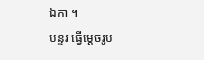ឯកា ។
បន្ទរ ធ្វើម្តេចរូប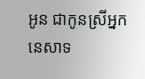អូន ជាកូនស្រីអ្នកនេសាទ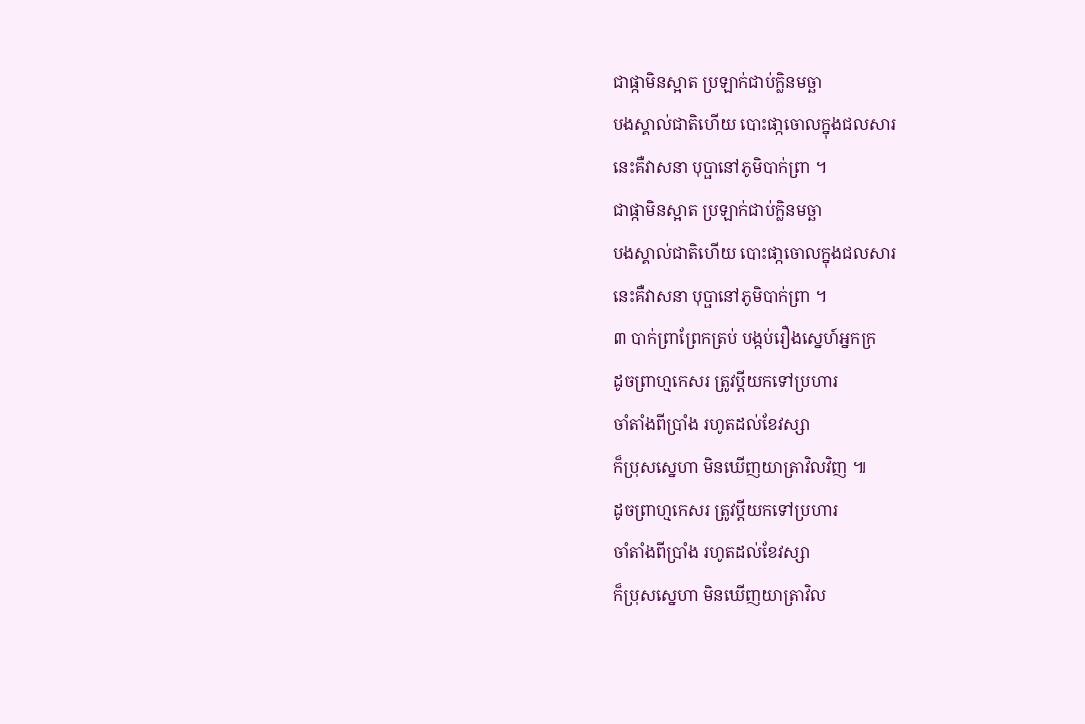ជាផ្កាមិនស្អាត ប្រឡាក់ជាប់កិ្លនមច្ឆា
បងស្គាល់ជាតិហើយ បោះផា្កចោលក្នុងជលសារ
នេះគឺវាសនា បុប្ផានៅភូមិបាក់ព្រា ។
ជាផ្កាមិនស្អាត ប្រឡាក់ជាប់កិ្លនមច្ឆា
បងស្គាល់ជាតិហើយ បោះផា្កចោលក្នុងជលសារ
នេះគឺវាសនា បុប្ផានៅភូមិបាក់ព្រា ។
៣ បាក់ព្រាព្រែកត្រប់ បង្កប់រឿងស្នេហ៍អ្នកក្រ
ដូចព្រាហ្មកេសរ ត្រូវប្ដីយកទៅប្រហារ
ចាំតាំងពីប្រាំង រហូតដល់ខែវស្សា
ក៏ប្រុសស្នេហា មិនឃើញយាត្រាវិលវិញ ៕
ដូចព្រាហ្មកេសរ ត្រូវប្ដីយកទៅប្រហារ
ចាំតាំងពីប្រាំង រហូតដល់ខែវស្សា
ក៏ប្រុសស្នេហា មិនឃើញយាត្រាវិល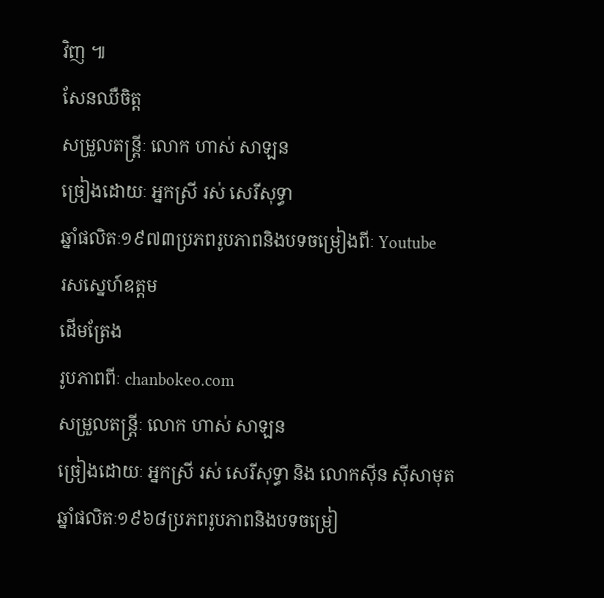វិញ ៕
សែនឈឺចិត្ត
សម្រួលតន្រ្តីៈ លោក ហាស់ សាឡន
ច្រៀងដោយៈ អ្នកស្រី រស់ សេរីសុទ្ធា
ឆ្នាំផលិតៈ១៩៧៣ប្រភពរូបភាពនិងបទចម្រៀងពីៈ Youtube
រសស្នេហ៍ឧត្តម
ដើមត្រែង
រូបភាពពីៈ chanbokeo.com
សម្រួលតន្រ្តីៈ លោក ហាស់ សាឡន
ច្រៀងដោយៈ អ្នកស្រី រស់ សេរីសុទ្ធា និង លោកស៊ីន ស៊ីសាមុត
ឆ្នាំផលិតៈ១៩៦៨ប្រភពរូបភាពនិងបទចម្រៀ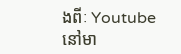ងពីៈ Youtube
នៅមា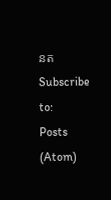នត
Subscribe to:
Posts (Atom)